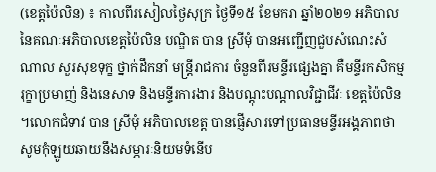(ខេត្តប៉ៃលិន) ៖ កាលពីរសៀលថ្ងៃសុក្រ ថ្ងៃទី១៥ ខែមករា ឆ្នាំ២០២១ អភិបាល នៃគណៈអភិបាលខេត្តប៉ៃលិន បណ្ឌិត បាន ស្រីមុំ បានអញ្ជើញជួបសំណេះសំណាល សួរសុខទុក្ខ ថ្នាក់ដឹកនាំ មន្រ្តីរាជការ ចំនួនពីរមន្ទីរផ្សេងគ្នា គឺមន្ទីរកសិកម្ម រុក្ខាប្រមាញ់ និងនេសាទ និងមន្ទីរការងារ និងបណ្តុះបណ្តាលវិជ្ជាជីវៈ ខេត្តប៉ៃលិន ។លោកជំទាវ បាន ស្រីមុំ អភិបាលខេត្ត បានផ្ញើសារទៅប្រធានមន្ទីរអង្គភាពថា សូមកុំឡូយឆាយនឹងសម្ភារៈនិយមទំនើប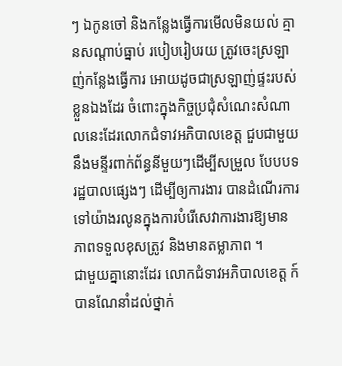ៗ ឯកូនចៅ និងកន្លែងធ្វើការមើលមិនយល់ គ្មានសណ្តាប់ធ្នាប់ របៀបរៀបរយ ត្រូវចេះស្រឡាញ់កន្លែងធ្វើការ អោយដូចជាស្រឡាញ់ផ្ទះរបស់ខ្លួនឯងដែរ ចំពោះក្នុងកិច្ចប្រជុំសំណេះសំណាលនេះដែរលោកជំទាវអភិបាលខេត្ត ជួបជាមួយនឹងមន្ទីរពាក់ព័ន្ធនីមួយៗដើម្បីសម្រួល បែបបទរដ្ឋបាលផ្សេងៗ ដើម្បីឲ្យការងារ បានដំណើរការទៅយ៉ាងរលូនក្នុងការបំរើសេវាការងារឱ្យមានភាពទទួលខុសត្រូវ និងមានតម្លាភាព ។
ជាមួយគ្នានោះដែរ លោកជំទាវអភិបាលខេត្ត ក៍បានណែនាំដល់ថ្នាក់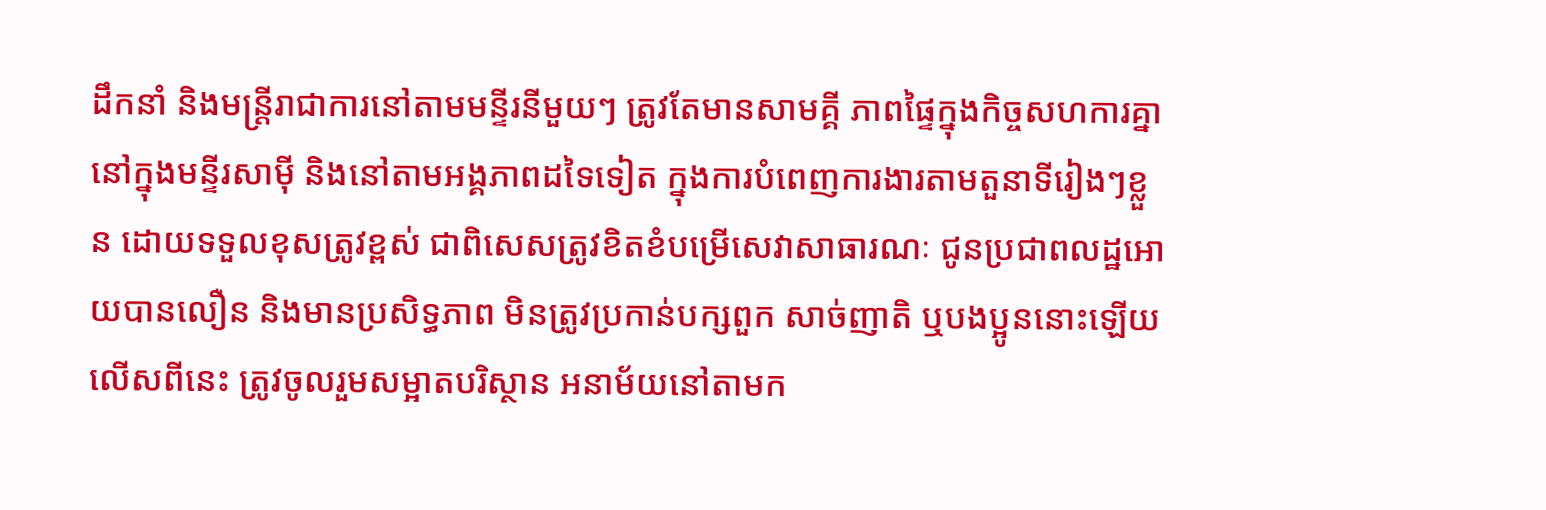ដឹកនាំ និងមន្ត្រីរាជាការនៅតាមមន្ទីរនីមួយៗ ត្រូវតែមានសាមគ្គី ភាពផ្ទៃក្នុងកិច្ចសហការគ្នានៅក្នុងមន្ទីរសាម៉ី និងនៅតាមអង្គភាពដទៃទៀត ក្នុងការបំពេញការងារតាមតួនាទីរៀងៗខ្លួន ដោយទទួលខុសត្រូវខ្ពស់ ជាពិសេសត្រូវខិតខំបម្រើសេវាសាធារណៈ ជូនប្រជាពលដ្ឋអោយបានលឿន និងមានប្រសិទ្ធភាព មិនត្រូវប្រកាន់បក្សពួក សាច់ញាតិ ឬបងប្អូននោះឡើយ លើសពីនេះ ត្រូវចូលរួមសម្អាតបរិស្ថាន អនាម័យនៅតាមក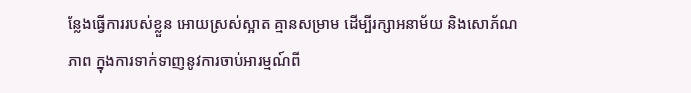ន្លែងធ្វើការរបស់ខ្លួន អោយស្រស់ស្អាត គ្មានសម្រាម ដើម្បីរក្សាអនាម័យ និងសោភ័ណភាព ក្នុងការទាក់ទាញនូវការចាប់អារម្មណ៍ពី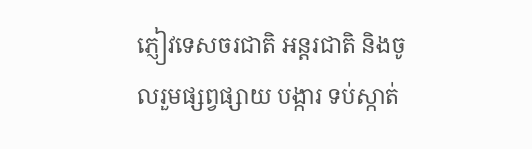ភ្ញៀវទេសចរជាតិ អន្តរជាតិ និងចូលរួមផ្សព្វផ្សាយ បង្ការ ទប់ស្កាត់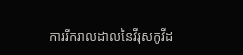ការរីករាលដាលនៃវីរុសកូវីដ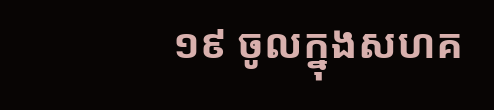១៩ ចូលក្នុងសហគ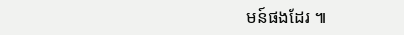មន៍ផងដែរ ៕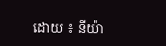ដោយ ៖ នីយ៉ា